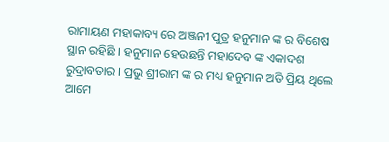ରାମାୟଣ ମହାକାବ୍ୟ ରେ ଅଞ୍ଜନୀ ପୁତ୍ର ହନୁମାନ ଙ୍କ ର ବିଶେଷ ସ୍ଥାନ ରହିଛି । ହନୁମାନ ହେଉଛନ୍ତି ମହାଦେବ ଙ୍କ ଏକାଦଶ ରୁଦ୍ରାବତାର । ପ୍ରଭୁ ଶ୍ରୀରାମ ଙ୍କ ର ମଧ୍ୟ ହନୁମାନ ଅତି ପ୍ରିୟ ଥିଲେ ଆମେ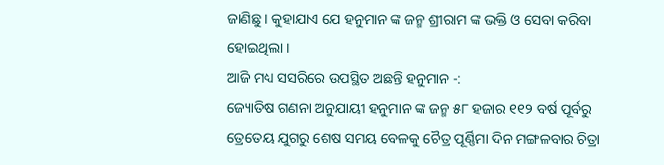ଜାଣିଛୁ । କୁହାଯାଏ ଯେ ହନୁମାନ ଙ୍କ ଜନ୍ମ ଶ୍ରୀରାମ ଙ୍କ ଭକ୍ତି ଓ ସେବା କରିବା ହୋଇଥିଲା ।
ଆଜି ମଧ୍ୟ ସସରିରେ ଉପସ୍ଥିତ ଅଛନ୍ତି ହନୁମାନ -:
ଜ୍ୟୋତିଷ ଗଣନା ଅନୁଯାୟୀ ହନୁମାନ ଙ୍କ ଜନ୍ମ ୫୮ ହଜାର ୧୧୨ ବର୍ଷ ପୂର୍ବରୁ ତ୍ରେତେୟ ଯୁଗରୁ ଶେଷ ସମୟ ବେଳକୁ ଚୈତ୍ର ପୂର୍ଣ୍ଣିମା ଦିନ ମଙ୍ଗଳବାର ଚିତ୍ରା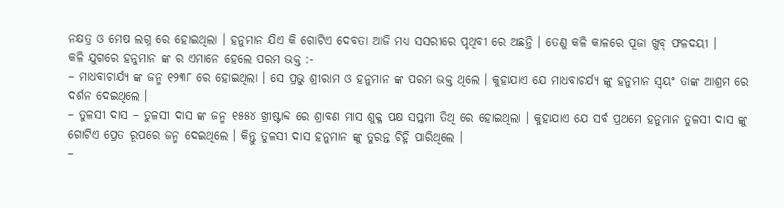ନକ୍ଷତ୍ର ଓ ମେଷ ଲଗ୍ନ ରେ ହୋଇଥିଲା । ହନୁମାନ ଯିଏ କି ଗୋଟିଏ ଦେବତା ଆଜି ମଧ୍ୟ ସସରୀରେ ପୃଥିବୀ ରେ ଅଛନ୍ତି । ତେଣୁ କଳି କାଳରେ ପୂଜା ଖୁବ୍ ଫଳଦୟୀ ।
କଳି ଯୁଗରେ ହନୁମାନ ଙ୍କ ର ଏମାନେ ହେଲେ ପରମ ଭକ୍ତ :-
– ମାଧବାଚାର୍ଯ୍ୟ ଙ୍କ ଜନ୍ମ ୧୨୩୮ ରେ ହୋଇଥିଲା । ସେ ପ୍ରଭୁ ଶ୍ରୀରାମ ଓ ହନୁମାନ ଙ୍କ ପରମ ଭକ୍ତ ଥିଲେ । କୁହାଯାଏ ଯେ ମାଧବାଚର୍ଯ୍ୟ ଙ୍କୁ ହନୁମାନ ସ୍ଵୟଂ ତାଙ୍କ ଆଶ୍ରମ ରେ ଦର୍ଶନ ଦେଇଥିଲେ ।
– ତୁଳସୀ ଦାସ – ତୁଳସୀ ଦାସ ଙ୍କ ଜନ୍ମ ୧୫୫୪ ଖ୍ରୀଷ୍ଟାବ୍ଦ ରେ ଶ୍ରାବଣ ମାସ ଶୁକ୍ଳ ପକ୍ଷ ସପ୍ତମୀ ତିଥି ରେ ହୋଇଥିଲା । କୁହାଯାଏ ଯେ ସର୍ବ ପ୍ରଥମେ ହନୁମାନ ତୁଳସୀ ଦାସ ଙ୍କୁ ଗୋଟିଏ ପ୍ରେତ ରୂପରେ ଜନ୍ମ ଦେଇଥିଲେ । କିନ୍ତୁ ତୁଳସୀ ଦାସ ହନୁମାନ ଙ୍କୁ ତୁରନ୍ତ ଚିହ୍ନି ପାରିଥିଲେ ।
–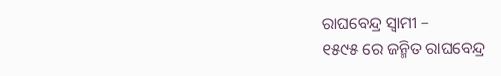ରାଘବେନ୍ଦ୍ର ସ୍ଵାମୀ –
୧୫୯୫ ରେ ଜନ୍ମିତ ରାଘବେନ୍ଦ୍ର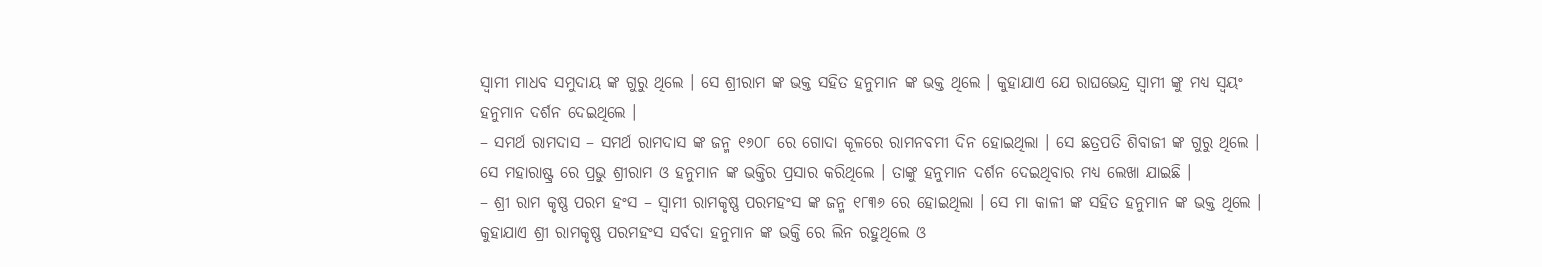ସ୍ବାମୀ ମାଧବ ସମୁଦାୟ ଙ୍କ ଗୁରୁ ଥିଲେ । ସେ ଶ୍ରୀରାମ ଙ୍କ ଭକ୍ତ ସହିତ ହନୁମାନ ଙ୍କ ଭକ୍ତ ଥିଲେ । କୁହାଯାଏ ଯେ ରାଘଭେନ୍ଦ୍ର ସ୍ବାମୀ ଙ୍କୁ ମଧ୍ୟ ସ୍ଵୟଂ ହନୁମାନ ଦର୍ଶନ ଦେଇଥିଲେ ।
– ସମର୍ଥ ରାମଦାସ – ସମର୍ଥ ରାମଦାସ ଙ୍କ ଜନ୍ମ ୧୬୦୮ ରେ ଗୋଦା କୂଳରେ ରାମନବମୀ ଦିନ ହୋଇଥିଲା । ସେ ଛତ୍ରପତି ଶିବାଜୀ ଙ୍କ ଗୁରୁ ଥିଲେ । ସେ ମହାରାଷ୍ଟ୍ର ରେ ପ୍ରଭୁ ଶ୍ରୀରାମ ଓ ହନୁମାନ ଙ୍କ ଭକ୍ତିର ପ୍ରସାର କରିଥିଲେ । ତାଙ୍କୁ ହନୁମାନ ଦର୍ଶନ ଦେଇଥିବାର ମଧ୍ୟ ଲେଖା ଯାଇଛି ।
– ଶ୍ରୀ ରାମ କୃଷ୍ଣ ପରମ ହଂସ – ସ୍ବାମୀ ରାମକୃଷ୍ଣ ପରମହଂସ ଙ୍କ ଜନ୍ମ ୧୮୩୬ ରେ ହୋଇଥିଲା । ସେ ମା କାଳୀ ଙ୍କ ସହିତ ହନୁମାନ ଙ୍କ ଭକ୍ତ ଥିଲେ । କୁହାଯାଏ ଶ୍ରୀ ରାମକୃଷ୍ଣ ପରମହଂସ ସର୍ବଦା ହନୁମାନ ଙ୍କ ଭକ୍ତି ରେ ଲିନ ରହୁଥିଲେ ଓ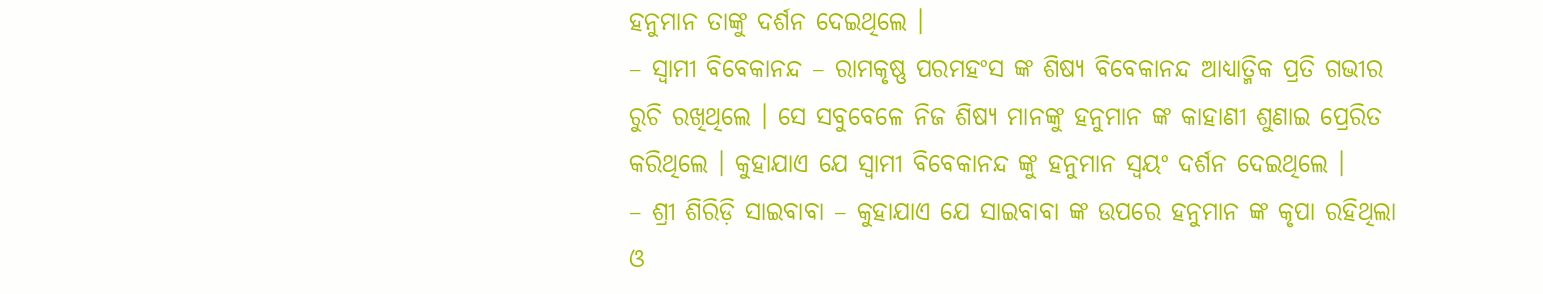ହନୁମାନ ତାଙ୍କୁ ଦର୍ଶନ ଦେଇଥିଲେ ।
– ସ୍ବାମୀ ବିବେକାନନ୍ଦ – ରାମକୃଷ୍ଣ ପରମହଂସ ଙ୍କ ଶିଷ୍ୟ ବିବେକାନନ୍ଦ ଆଧ୍ୟାତ୍ମିକ ପ୍ରତି ଗଭୀର ରୁଚି ରଖିଥିଲେ । ସେ ସବୁବେଳେ ନିଜ ଶିଷ୍ୟ ମାନଙ୍କୁ ହନୁମାନ ଙ୍କ କାହାଣୀ ଶୁଣାଇ ପ୍ରେରିତ କରିଥିଲେ । କୁହାଯାଏ ଯେ ସ୍ବାମୀ ବିବେକାନନ୍ଦ ଙ୍କୁ ହନୁମାନ ସ୍ଵୟଂ ଦର୍ଶନ ଦେଇଥିଲେ ।
– ଶ୍ରୀ ଶିରିଡ଼ି ସାଇବାବା – କୁହାଯାଏ ଯେ ସାଇବାବା ଙ୍କ ଉପରେ ହନୁମାନ ଙ୍କ କୃପା ରହିଥିଲା ଓ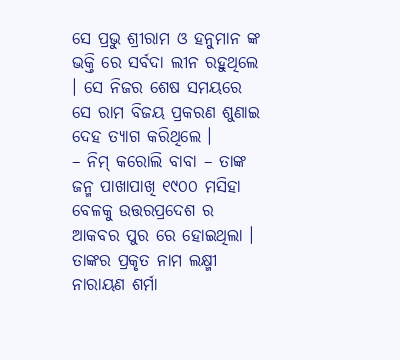ସେ ପ୍ରଭୁ ଶ୍ରୀରାମ ଓ ହନୁମାନ ଙ୍କ ଭକ୍ତି ରେ ସର୍ବଦା ଲୀନ ରହୁଥିଲେ । ସେ ନିଜର ଶେଷ ସମୟରେ ସେ ରାମ ବିଜୟ ପ୍ରକରଣ ଶୁଣାଇ ଦେହ ତ୍ୟାଗ କରିଥିଲେ ।
– ନିମ୍ କରୋଲି ବାବା – ତାଙ୍କ ଜନ୍ମ ପାଖାପାଖି ୧୯୦୦ ମସିହା ବେଳକୁ ଉତ୍ତରପ୍ରଦେଶ ର ଆକବର ପୁର ରେ ହୋଇଥିଲା । ତାଙ୍କର ପ୍ରକୃତ ନାମ ଲକ୍ଷ୍ମୀ ନାରାୟଣ ଶର୍ମା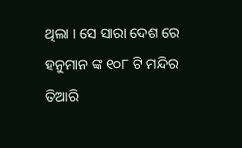ଥିଲା । ସେ ସାରା ଦେଶ ରେ ହନୁମାନ ଙ୍କ ୧୦୮ ଟି ମନ୍ଦିର ତିଆରି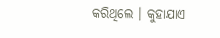କରିଥିଲେ । କୁହାଯାଏ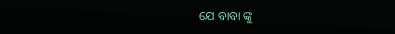ଯେ ବାବା ଙ୍କୁ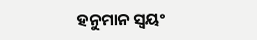ହନୁମାନ ସ୍ଵୟଂ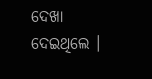ଦେଖା ଦେଇଥିଲେ ।